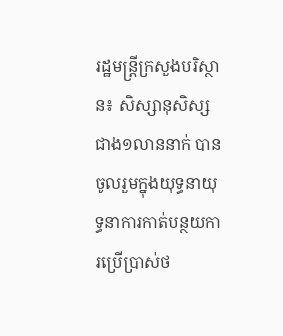រដ្ឋមន្រ្ដីក្រសួងបរិស្ថាន៖ សិស្សានុសិស្សជាង១លាននាក់ បានចូលរួមក្នុងយុទ្ធនាយុទ្ធនាការកាត់បន្ថយការប្រើប្រាស់ថ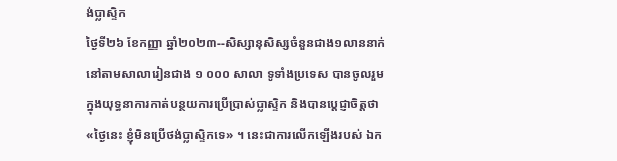ង់ប្លាស្ទិក
ថ្ងៃទី២៦ ខែកញ្ញា ឆ្នាំ២០២៣--សិស្សានុសិស្សចំនួនជាង១លាននាក់ នៅតាមសាលារៀនជាង ១ ០០០ សាលា ទូទាំងប្រទេស បានចូលរួមក្នុងយុទ្ធនាការកាត់បន្ថយការប្រើប្រាស់ប្លាស្ទិក និងបានប្តេជ្ញាចិត្តថា «ថ្ងៃនេះ ខ្ញុំមិនប្រើថង់ប្លាស្ទិកទេ» ។ នេះជាការលើកឡើងរបស់ ឯក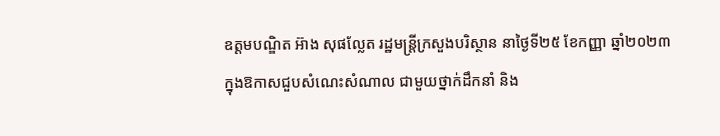ឧត្តមបណ្ឌិត អ៊ាង សុផល្លែត រដ្ឋមន្រ្តីក្រសួងបរិស្ថាន នាថ្ងៃទី២៥ ខែកញ្ញា ឆ្នាំ២០២៣ ក្នុងឱកាសជួបសំណេះសំណាល ជាមួយថ្នាក់ដឹកនាំ និង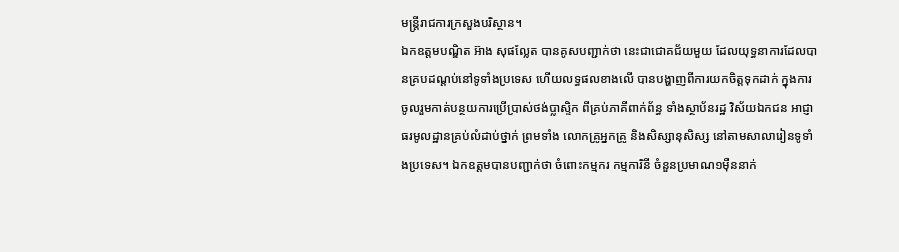មន្រ្តីរាជការក្រសួងបរិស្ថាន។
ឯកឧត្តមបណ្ឌិត អ៊ាង សុផល្លែត បានគូសបញ្ជាក់ថា នេះជាជោគជ័យមួយ ដែលយុទ្ធនាការដែលបានគ្របដណ្តប់នៅទូទាំងប្រទេស ហើយលទ្ធផលខាងលើ បានបង្ហាញពីការយកចិត្តទុកដាក់ ក្នុងការចូលរួមកាត់បន្ថយការប្រើប្រាស់ថង់ប្លាស្ទិក ពីគ្រប់ភាគីពាក់ព័ន្ធ ទាំងស្ថាប័នរដ្ឋ វិស័យឯកជន អាជ្ញាធរមូលដ្ឋានគ្រប់លំដាប់ថ្នាក់ ព្រមទាំង លោកគ្រូអ្នកគ្រូ និងសិស្សានុសិស្ស នៅតាមសាលារៀនទូទាំងប្រទេស។ ឯកឧត្ដមបានបញ្ជាក់ថា ចំពោះកម្មករ កម្មការិនី ចំនួនប្រមាណ១ម៉ឺននាក់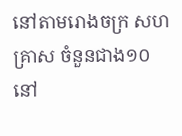នៅតាមរោងចក្រ សហគ្រាស ចំនួនជាង១០ នៅ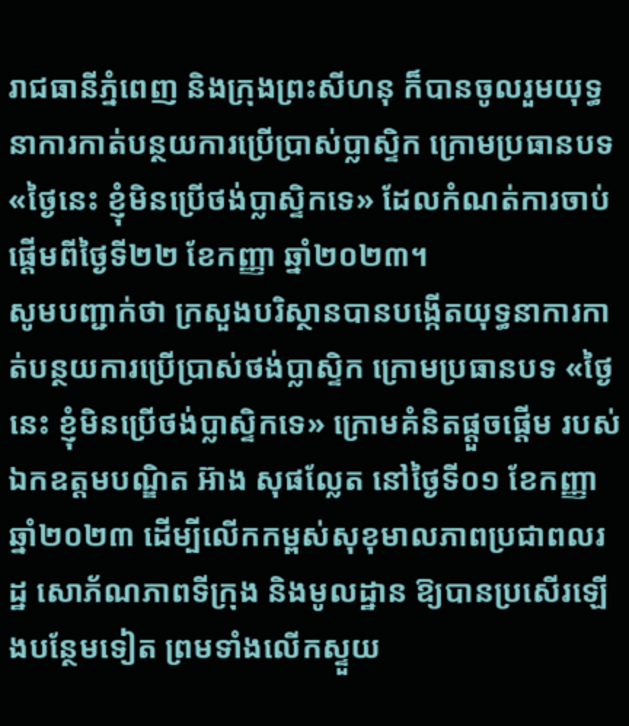រាជធានីភ្នំពេញ និងក្រុងព្រះសីហនុ ក៏បានចូលរួមយុទ្ធនាការកាត់បន្ថយការប្រើប្រាស់ប្លាស្ទិក ក្រោមប្រធានបទ «ថ្ងៃនេះ ខ្ញុំមិនប្រើថង់ប្លាស្ទិកទេ» ដែលកំណត់ការចាប់ផ្តើមពីថ្ងៃទី២២ ខែកញ្ញា ឆ្នាំ២០២៣។
សូមបញ្ជាក់ថា ក្រសួងបរិស្ថានបានបង្កើតយុទ្ធនាការកាត់បន្ថយការប្រើប្រាស់ថង់ប្លាស្ទិក ក្រោមប្រធានបទ «ថ្ងៃនេះ ខ្ញុំមិនប្រើថង់ប្លាស្ទិកទេ» ក្រោមគំនិតផ្តួចផ្តើម របស់ឯកឧត្តមបណ្ឌិត អ៊ាង សុផល្លែត នៅថ្ងៃទី០១ ខែកញ្ញា ឆ្នាំ២០២៣ ដើម្បីលើកកម្ពស់សុខុមាលភាពប្រជាពលរដ្ឋ សោភ័ណភាពទីក្រុង និងមូលដ្ឋាន ឱ្យបានប្រសើរឡើងបន្ថែមទៀត ព្រមទាំងលើកស្ទួយ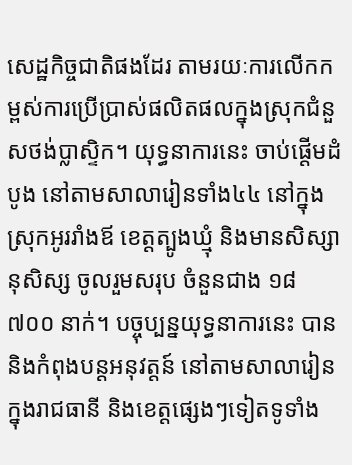សេដ្ឋកិច្ចជាតិផងដែរ តាមរយៈការលើកកម្ពស់ការប្រើប្រាស់ផលិតផលក្នុងស្រុកជំនួសថង់ប្លាស្ទិក។ យុទ្ធនាការនេះ ចាប់ផ្តើមដំបូង នៅតាមសាលារៀនទាំង៤៤ នៅក្នុងស្រុកអូររាំងឪ ខេត្តត្បូងឃ្មុំ និងមានសិស្សានុសិស្ស ចូលរួមសរុប ចំនួនជាង ១៨ ៧០០ នាក់។ បច្ចុប្បន្នយុទ្ធនាការនេះ បាននិងកំពុងបន្តអនុវត្តន៍ នៅតាមសាលារៀន ក្នុងរាជធានី និងខេត្តផ្សេងៗទៀតទូទាំង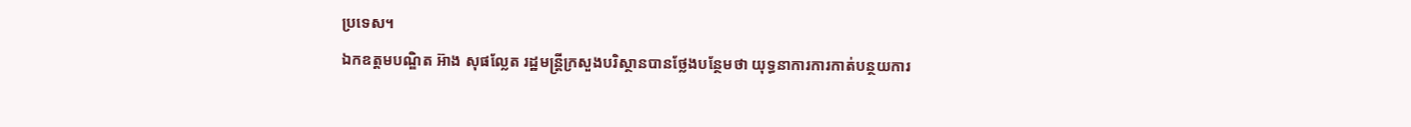ប្រទេស។
ឯកឧត្តមបណ្ឌិត អ៊ាង សុផល្លែត រដ្ឋមន្រ្តីក្រសួងបរិស្ថានបានថ្លែងបន្ថែមថា យុទ្ធនាការការកាត់បន្ថយការ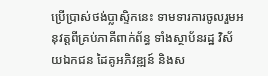ប្រើប្រាស់ថង់ប្លាស្ទិកនេះ ទាមទារការចូលរួមអនុវត្តពីគ្រប់ភាគីពាក់ព័ន្ធ ទាំងស្ថាប័នរដ្ឋ វិស័យឯកជន ដៃគូអភិវឌ្ឍន៍ និងស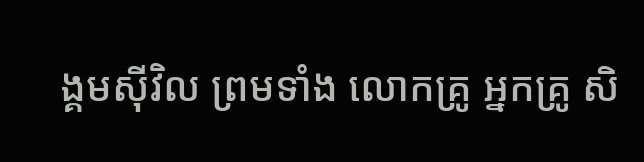ង្គមស៊ីវិល ព្រមទាំង លោកគ្រូ អ្នកគ្រូ សិ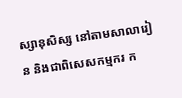ស្សានុសិស្ស នៅតាមសាលារៀន និងជាពិសេសកម្មករ ក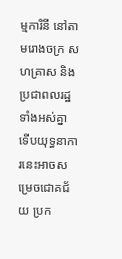ម្មការិនី នៅតាមរោងចក្រ សហគ្រាស និងប្រជាពលរដ្ឋទាំងអស់គ្នា ទើបយុទ្ធនាការនេះអាចសម្រេចជោគជ័យ ប្រក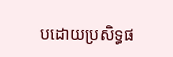បដោយប្រសិទ្ធផ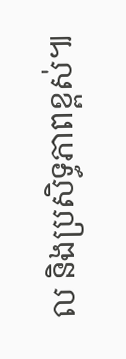ល និងប្រសិទ្ធភាពខ្ពស់៕